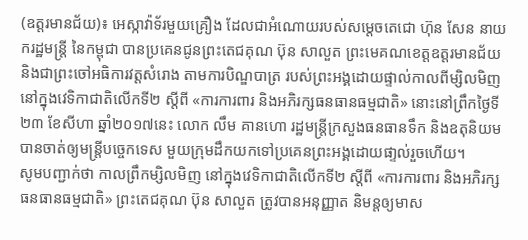(ឧត្តរមានជ័យ)៖ អេស្កាវ៉ាទ័រមួយគ្រឿង ដែលជាអំណោយរបស់សម្តេចតេជោ ហ៊ុន សែន នាយករដ្ឋមន្រ្តី នៃកម្ពុជា បានប្រគេនជូនព្រះតេជគុណ ប៊ុន សាលួត ព្រះមេគណខេត្តឧត្តរមានជ័យ និងជាព្រះចៅអធិការវត្តសំរោង តាមការបិណ្ឌបាត្រ របស់ព្រះអង្គដោយផ្ទាល់កាលពីម្សិលមិញ នៅក្នុងវេទិកាជាតិលើកទី២ ស្តីពី «ការការពារ និងអភិរក្សធនធានធម្មជាតិ» នោះនៅព្រឹកថ្ងៃទី២៣ ខែសីហា ឆ្នាំ២០១៧នេះ លោក លឹម គានហោ រដ្ឋមន្ត្រីក្រសួងធនធានទឹក និងឧតុនិយម បានចាត់ឲ្យមន្ត្រីបច្ចេកទេស មួយក្រុមដឹកយកទៅប្រគេនព្រះអង្គដោយផា្ទល់រួចហើយ។
សូមបញ្ជាក់ថា កាលព្រឹកម្សិលមិញ នៅក្នុងវេទិកាជាតិលើកទី២ ស្តីពី «ការការពារ និងអភិរក្សធនធានធម្មជាតិ» ព្រះតេជគុណ ប៊ុន សាលួត ត្រូវបានអនុញ្ញាត និមន្តឲ្យមាស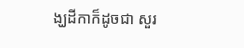ង្ឃដីកាក៏ដូចជា សួរ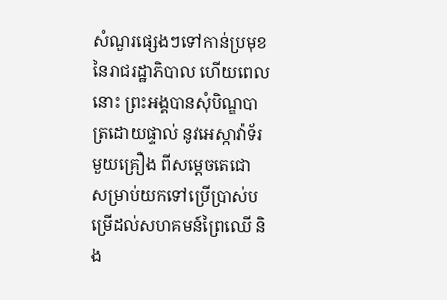សំណួរផ្សេងៗទៅកាន់ប្រមុខ នៃរាជរដ្ឋាភិបាល ហើយពេលនោះ ព្រះអង្គបានសុំបិណ្ឌបាត្រដោយផ្ទាល់ នូវអេស្កាវ៉ាទ័រមួយគ្រឿង ពីសម្តេចតេជោ សម្រាប់យកទៅប្រើប្រាស់បម្រើដល់សហគមន៍ព្រៃឈើ និង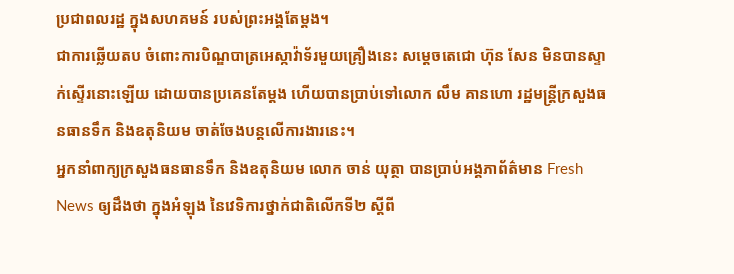ប្រជាពលរដ្ឋ ក្នុងសហគមន៍ របស់ព្រះអង្គតែម្តង។
ជាការឆ្លើយតប ចំពោះការបិណ្ឌបាត្រអេស្កាវ៉ាទ័រមួយគ្រឿងនេះ សម្តេចតេជោ ហ៊ុន សែន មិនបានស្ទាក់ស្ទើរនោះឡើយ ដោយបានប្រគេនតែម្តង ហើយបានប្រាប់ទៅលោក លឹម គានហោ រដ្ឋមន្ត្រីក្រសួងធនធានទឹក និងឧតុនិយម ចាត់ចែងបន្តលើការងារនេះ។
អ្នកនាំពាក្យក្រសួងធនធានទឹក និងឧតុនិយម លោក ចាន់ យុត្ថា បានប្រាប់អង្គភាព័ត៌មាន Fresh News ឲ្យដឹងថា ក្នុងអំឡុង នៃវេទិការថ្នាក់ជាតិលើកទី២ ស្តីពី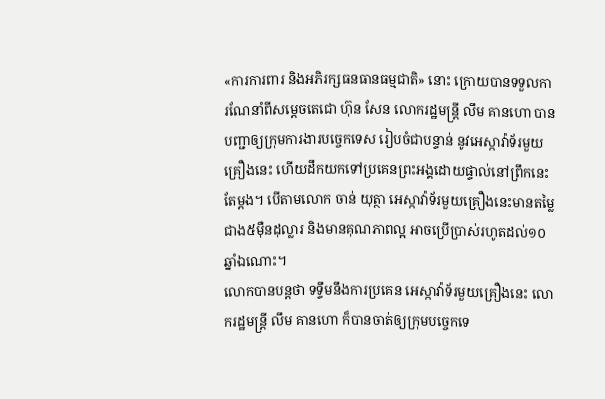«ការការពារ និងអភិរក្សធនធានធម្មជាតិ» នោះ ក្រោយបានទទួលការណែនាំពីសម្តេចតេជោ ហ៊ុន សែន លោករដ្ឋមន្ត្រី លឹម គានហោ បានបញ្ជាឲ្យក្រុមការងារបច្ចេកទេស រៀបចំជាបន្ទាន់ នូវអេស្កាវ៉ាទ័រមួយគ្រឿងនេះ ហើយដឹកយកទៅប្រគេនព្រះអង្គដោយផ្ទាល់នៅព្រឹកនេះតែម្តង។ បើតាមលោក ចាន់ យុត្ថា អេស្កាវ៉ាទ័រមួយគ្រឿងនេះមានតម្លៃជាង៥ម៉ឺនដុល្លារ និងមានគុណភាពល្អ អាចប្រើប្រាស់រហូតដល់១០ឆ្នាំឯណោះ។
លោកបានបន្តថា ទទ្ទឹមនឹងការប្រគេន អេស្កាវ៉ាទ័រមួយគ្រឿងនេះ លោករដ្ឋមន្ត្រី លឹម គានហោ ក៏បានចាត់ឲ្យក្រុមបច្ចេកទេ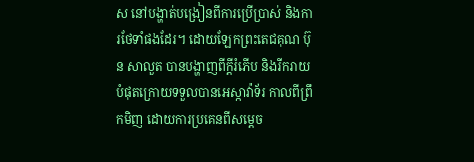ស នៅបង្ហាត់បង្រៀនពីការប្រើប្រាស់ និងការថែទាំផងដែរ។ ដោយឡែកព្រះតេជគុណ ប៊ុន សាលួត បានបង្ហាញពីក្តីរំភើប និងរីករាយបំផុតក្រោយទទួលបានអេស្កាវ៉ាទ័រ កាលពីព្រឹកមិញ ដោយការប្រគេនពីសម្តេច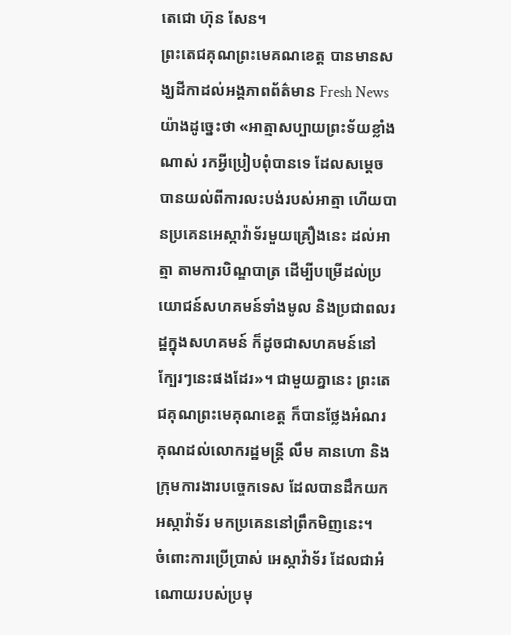តេជោ ហ៊ុន សែន។
ព្រះតេជគុណព្រះមេគណខេត្ត បានមានសង្ឃដីកាដល់អង្គភាពព័ត៌មាន Fresh News យ៉ាងដូច្នេះថា «អាត្មាសប្បាយព្រះទ័យខ្លាំងណាស់ រកអ្វីប្រៀបពុំបានទេ ដែលសម្តេចបានយល់ពីការលះបង់របស់អាត្មា ហើយបានប្រគេនអេស្កាវ៉ាទ័រមួយគ្រឿងនេះ ដល់អាត្មា តាមការបិណ្ឌបាត្រ ដើម្បីបម្រើដល់ប្រយោជន៍សហគមន៍ទាំងមូល និងប្រជាពលរដ្ឋក្នុងសហគមន៍ ក៏ដូចជាសហគមន៍នៅក្បែរៗនេះផងដែរ»។ ជាមួយគ្នានេះ ព្រះតេជគុណព្រះមេគុណខេត្ត ក៏បានថ្លែងអំណរគុណដល់លោករដ្ឋមន្ត្រី លឹម គានហោ និងក្រុមការងារបច្ចេកទេស ដែលបានដឹកយកអស្កាវ៉ាទ័រ មកប្រគេននៅព្រឹកមិញនេះ។
ចំពោះការប្រើប្រាស់ អេស្កាវ៉ាទ័រ ដែលជាអំណោយរបស់ប្រមុ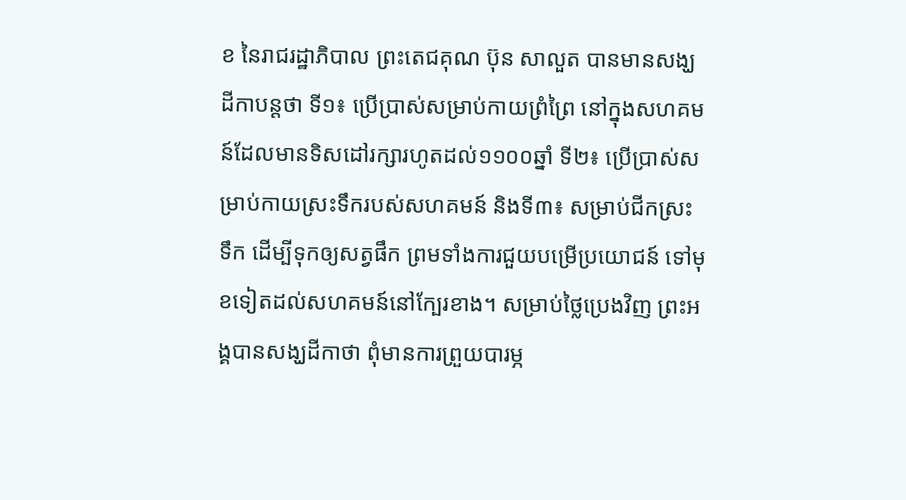ខ នៃរាជរដ្ឋាភិបាល ព្រះតេជគុណ ប៊ុន សាលួត បានមានសង្ឃដីកាបន្តថា ទី១៖ ប្រើប្រាស់សម្រាប់កាយព្រំព្រៃ នៅក្នុងសហគមន៍ដែលមានទិសដៅរក្សារហូតដល់១១០០ឆ្នាំ ទី២៖ ប្រើប្រាស់សម្រាប់កាយស្រះទឹករបស់សហគមន៍ និងទី៣៖ សម្រាប់ជីកស្រះទឹក ដើម្បីទុកឲ្យសត្វផឹក ព្រមទាំងការជួយបម្រើប្រយោជន៍ ទៅមុខទៀតដល់សហគមន៍នៅក្បែរខាង។ សម្រាប់ថ្លៃប្រេងវិញ ព្រះអង្គបានសង្ឃដីកាថា ពុំមានការព្រួយបារម្ភ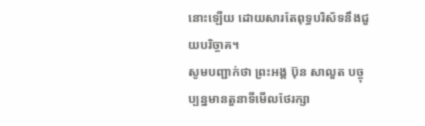នោះឡើយ ដោយសារតែពុទ្ធបរិស័ទនឹងជួយបរិច្ចាគ។
សូមបញ្ជាក់ថា ព្រះអង្គ ប៊ុន សាលួត បច្ចុប្បន្នមានតួនាទីមើលថែរក្សា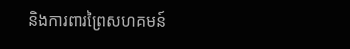និងការពារព្រៃសហគមន៍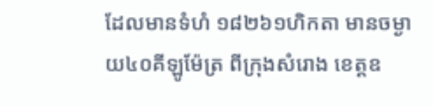ដែលមានទំហំ ១៨២៦១ហិកតា មានចម្ងាយ៤០គីឡូម៉ែត្រ ពីក្រុងសំរោង ខេត្តឧ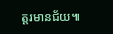ត្តរមានជ័យ៕